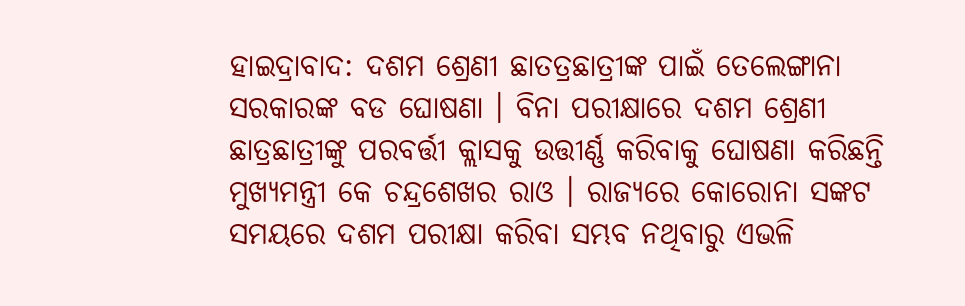ହାଇଦ୍ରାବାଦ: ଦଶମ ଶ୍ରେଣୀ ଛାତତ୍ରଛାତ୍ରୀଙ୍କ ପାଇଁ ତେଲେଙ୍ଗାନା ସରକାରଙ୍କ ବଡ ଘୋଷଣା । ବିନା ପରୀକ୍ଷାରେ ଦଶମ ଶ୍ରେଣୀ ଛାତ୍ରଛାତ୍ରୀଙ୍କୁ ପରବର୍ତ୍ତୀ କ୍ଲାସକୁ ଉତ୍ତୀର୍ଣ୍ଣ କରିବାକୁ ଘୋଷଣା କରିଛନ୍ତି ମୁଖ୍ୟମନ୍ତ୍ରୀ କେ ଚନ୍ଦ୍ରଶେଖର ରାଓ । ରାଜ୍ୟରେ କୋରୋନା ସଙ୍କଟ ସମୟରେ ଦଶମ ପରୀକ୍ଷା କରିବା ସମ୍ଭବ ନଥିବାରୁ ଏଭଳି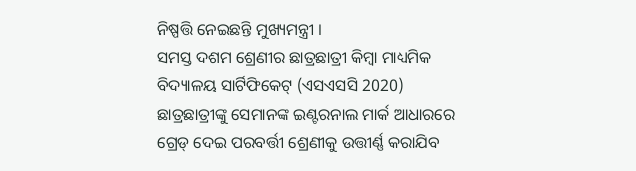ନିଷ୍ପତ୍ତି ନେଇଛନ୍ତି ମୁଖ୍ୟମନ୍ତ୍ରୀ ।
ସମସ୍ତ ଦଶମ ଶ୍ରେଣୀର ଛାତ୍ରଛାତ୍ରୀ କିମ୍ବା ମାଧ୍ୟମିକ ବିଦ୍ୟାଳୟ ସାର୍ଟିଫିକେଟ୍ (ଏସଏସସି 2020) ଛାତ୍ରଛାତ୍ରୀଙ୍କୁ ସେମାନଙ୍କ ଇଣ୍ଟରନାଲ ମାର୍କ ଆଧାରରେ ଗ୍ରେଡ୍ ଦେଇ ପରବର୍ତ୍ତୀ ଶ୍ରେଣୀକୁ ଉତ୍ତୀର୍ଣ୍ଣ କରାଯିବ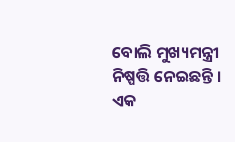ବୋଲି ମୁଖ୍ୟମନ୍ତ୍ରୀ ନିଷ୍ପତ୍ତି ନେଇଛନ୍ତି ।
ଏକ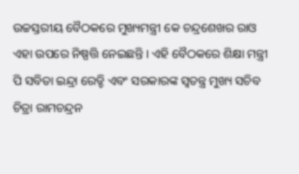ଉଚ୍ଚସ୍ତରୀୟ ବୈଠକରେ ମୁଖ୍ୟମନ୍ତ୍ରୀ କେ ଚନ୍ଦ୍ରଶେଖର ରାଓ ଏହା ଉପରେ ନିଷ୍ପତ୍ତି ନେଇଛନ୍ତି । ଏହି ବୈଠକରେ ଶିକ୍ଷା ମନ୍ତ୍ରୀ ପି ସବିତା ଇନ୍ଦ୍ରା ରେଡ୍ଡି ଏବଂ ସରକାରଙ୍କ ସ୍ୱତନ୍ତ୍ର ମୁଖ୍ୟ ସଚିବ ଚିତ୍ରା ରାମଚନ୍ଦ୍ରନ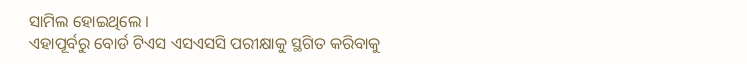ସାମିଲ ହୋଇଥିଲେ ।
ଏହାପୂର୍ବରୁ ବୋର୍ଡ ଟିଏସ ଏସଏସସି ପରୀକ୍ଷାକୁ ସ୍ଥଗିତ କରିବାକୁ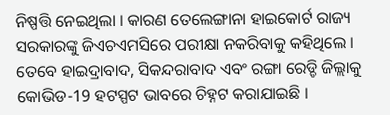ନିଷ୍ପତ୍ତି ନେଇଥିଲା । କାରଣ ତେଲେଙ୍ଗାନା ହାଇକୋର୍ଟ ରାଜ୍ୟ ସରକାରଙ୍କୁ ଜିଏଚଏମସିରେ ପରୀକ୍ଷା ନକରିବାକୁ କହିଥିଲେ । ତେବେ ହାଇଦ୍ରାବାଦ, ସିକନ୍ଦରାବାଦ ଏବଂ ରଙ୍ଗା ରେଡ୍ଡି ଜିଲ୍ଲାକୁ କୋଭିଡ-19 ହଟସ୍ପଟ ଭାବରେ ଚିହ୍ନଟ କରାଯାଇଛି ।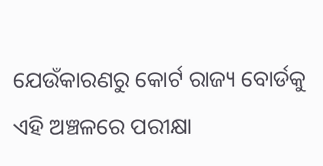ଯେଉଁକାରଣରୁ କୋର୍ଟ ରାଜ୍ୟ ବୋର୍ଡକୁ ଏହି ଅଞ୍ଚଳରେ ପରୀକ୍ଷା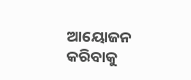ଆୟୋଜନ କରିବାକୁ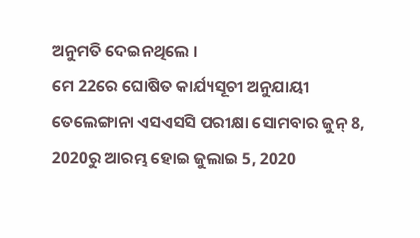ଅନୁମତି ଦେଇନଥିଲେ ।
ମେ 22ରେ ଘୋଷିତ କାର୍ଯ୍ୟସୂଚୀ ଅନୁଯାୟୀ ତେଲେଙ୍ଗାନା ଏସଏସସି ପରୀକ୍ଷା ସୋମବାର ଜୁନ୍ 8, 2020ରୁ ଆରମ୍ଭ ହୋଇ ଜୁଲାଇ 5, 2020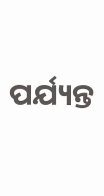ପର୍ଯ୍ୟନ୍ତ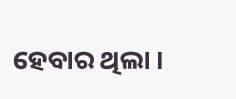ହେବାର ଥିଲା ।